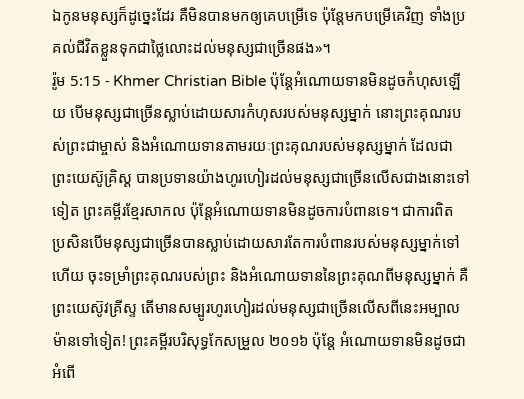ឯកូនមនុស្សក៏ដូច្នេះដែរ គឺមិនបានមកឲ្យគេបម្រើទេ ប៉ុន្ដែមកបម្រើគេវិញ ទាំងប្រគល់ជីវិតខ្លួនទុកជាថ្លៃលោះដល់មនុស្សជាច្រើនផង»។
រ៉ូម 5:15 - Khmer Christian Bible ប៉ុន្ដែអំណោយទានមិនដូចកំហុសឡើយ បើមនុស្សជាច្រើនស្លាប់ដោយសារកំហុសរបស់មនុស្សម្នាក់ នោះព្រះគុណរបស់ព្រះជាម្ចាស់ និងអំណោយទានតាមរយៈព្រះគុណរបស់មនុស្សម្នាក់ ដែលជាព្រះយេស៊ូគ្រិស្ដ បានប្រទានយ៉ាងហូរហៀរដល់មនុស្សជាច្រើនលើសជាងនោះទៅទៀត ព្រះគម្ពីរខ្មែរសាកល ប៉ុន្តែអំណោយទានមិនដូចការបំពានទេ។ ជាការពិត ប្រសិនបើមនុស្សជាច្រើនបានស្លាប់ដោយសារតែការបំពានរបស់មនុស្សម្នាក់ទៅហើយ ចុះទម្រាំព្រះគុណរបស់ព្រះ និងអំណោយទាននៃព្រះគុណពីមនុស្សម្នាក់ គឺព្រះយេស៊ូវគ្រីស្ទ តើមានសម្បូរហូរហៀរដល់មនុស្សជាច្រើនលើសពីនេះអម្បាលម៉ានទៅទៀត! ព្រះគម្ពីរបរិសុទ្ធកែសម្រួល ២០១៦ ប៉ុន្តែ អំណោយទានមិនដូចជាអំពើ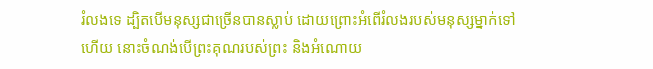រំលងទេ ដ្បិតបើមនុស្សជាច្រើនបានស្លាប់ ដោយព្រោះអំពើរំលងរបស់មនុស្សម្នាក់ទៅហើយ នោះចំណង់បើព្រះគុណរបស់ព្រះ និងអំណោយ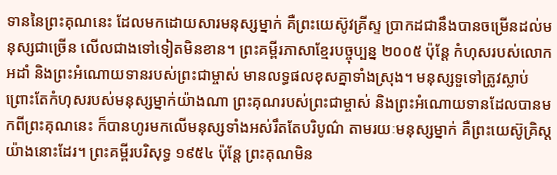ទាននៃព្រះគុណនេះ ដែលមកដោយសារមនុស្សម្នាក់ គឺព្រះយេស៊ូវគ្រីស្ទ ប្រាកដជានឹងបានចម្រើនដល់មនុស្សជាច្រើន លើលជាងទៅទៀតមិនខាន។ ព្រះគម្ពីរភាសាខ្មែរបច្ចុប្បន្ន ២០០៥ ប៉ុន្តែ កំហុសរបស់លោកអដាំ និងព្រះអំណោយទានរបស់ព្រះជាម្ចាស់ មានលទ្ធផលខុសគ្នាទាំងស្រុង។ មនុស្សទួទៅត្រូវស្លាប់ ព្រោះតែកំហុសរបស់មនុស្សម្នាក់យ៉ាងណា ព្រះគុណរបស់ព្រះជាម្ចាស់ និងព្រះអំណោយទានដែលបានមកពីព្រះគុណនេះ ក៏បានហូរមកលើមនុស្សទាំងអស់រឹតតែបរិបូណ៌ តាមរយៈមនុស្សម្នាក់ គឺព្រះយេស៊ូគ្រិស្តយ៉ាងនោះដែរ។ ព្រះគម្ពីរបរិសុទ្ធ ១៩៥៤ ប៉ុន្តែ ព្រះគុណមិន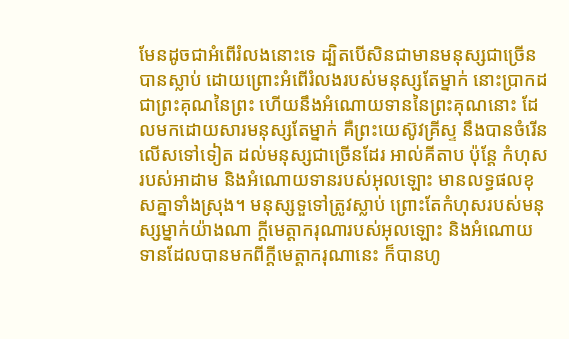មែនដូចជាអំពើរំលងនោះទេ ដ្បិតបើសិនជាមានមនុស្សជាច្រើនបានស្លាប់ ដោយព្រោះអំពើរំលងរបស់មនុស្សតែម្នាក់ នោះប្រាកដជាព្រះគុណនៃព្រះ ហើយនឹងអំណោយទាននៃព្រះគុណនោះ ដែលមកដោយសារមនុស្សតែម្នាក់ គឺព្រះយេស៊ូវគ្រីស្ទ នឹងបានចំរើនលើសទៅទៀត ដល់មនុស្សជាច្រើនដែរ អាល់គីតាប ប៉ុន្តែ កំហុសរបស់អាដាម និងអំណោយទានរបស់អុលឡោះ មានលទ្ធផលខុសគ្នាទាំងស្រុង។ មនុស្សទួទៅត្រូវស្លាប់ ព្រោះតែកំហុសរបស់មនុស្សម្នាក់យ៉ាងណា ក្តីមេត្តាករុណារបស់អុលឡោះ និងអំណោយទានដែលបានមកពីក្តីមេត្តាករុណានេះ ក៏បានហូ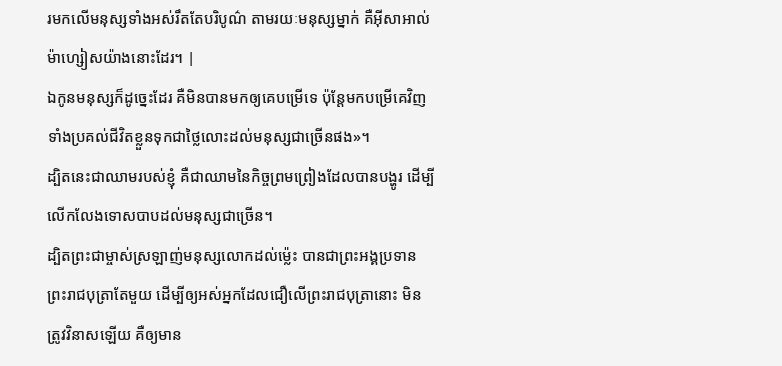រមកលើមនុស្សទាំងអស់រឹតតែបរិបូណ៌ តាមរយៈមនុស្សម្នាក់ គឺអ៊ីសាអាល់ម៉ាហ្សៀសយ៉ាងនោះដែរ។ |
ឯកូនមនុស្សក៏ដូច្នេះដែរ គឺមិនបានមកឲ្យគេបម្រើទេ ប៉ុន្ដែមកបម្រើគេវិញ ទាំងប្រគល់ជីវិតខ្លួនទុកជាថ្លៃលោះដល់មនុស្សជាច្រើនផង»។
ដ្បិតនេះជាឈាមរបស់ខ្ញុំ គឺជាឈាមនៃកិច្ចព្រមព្រៀងដែលបានបង្ហូរ ដើម្បីលើកលែងទោសបាបដល់មនុស្សជាច្រើន។
ដ្បិតព្រះជាម្ចាស់ស្រឡាញ់មនុស្សលោកដល់ម៉្លេះ បានជាព្រះអង្គប្រទានព្រះរាជបុត្រាតែមួយ ដើម្បីឲ្យអស់អ្នកដែលជឿលើព្រះរាជបុត្រានោះ មិនត្រូវវិនាសឡើយ គឺឲ្យមាន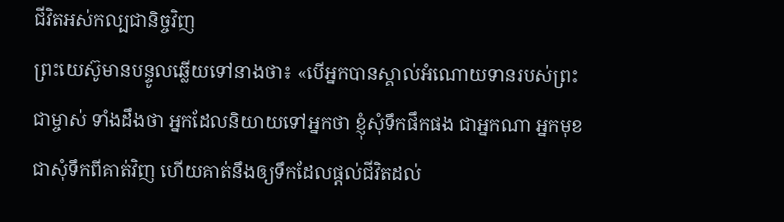ជីវិតអស់កល្បជានិច្ចវិញ
ព្រះយេស៊ូមានបន្ទូលឆ្លើយទៅនាងថា៖ «បើអ្នកបានស្គាល់អំណោយទានរបស់ព្រះជាម្ចាស់ ទាំងដឹងថា អ្នកដែលនិយាយទៅអ្នកថា ខ្ញុំសុំទឹកផឹកផង ជាអ្នកណា អ្នកមុខជាសុំទឹកពីគាត់វិញ ហើយគាត់នឹងឲ្យទឹកដែលផ្ដល់ជីវិតដល់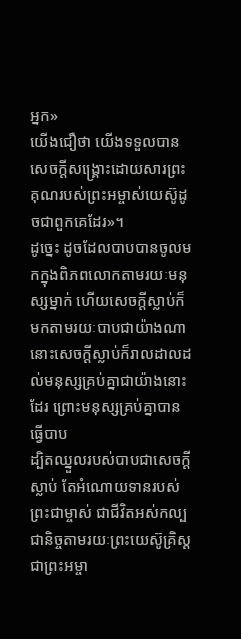អ្នក»
យើងជឿថា យើងទទួលបានសេចក្ដីសង្គ្រោះដោយសារព្រះគុណរបស់ព្រះអម្ចាស់យេស៊ូដូចជាពួកគេដែរ»។
ដូច្នេះ ដូចដែលបាបបានចូលមកក្នុងពិភពលោកតាមរយៈមនុស្សម្នាក់ ហើយសេចក្ដីស្លាប់ក៏មកតាមរយៈបាបជាយ៉ាងណា នោះសេចក្ដីស្លាប់ក៏រាលដាលដល់មនុស្សគ្រប់គ្នាជាយ៉ាងនោះដែរ ព្រោះមនុស្សគ្រប់គ្នាបានធ្វើបាប
ដ្បិតឈ្នួលរបស់បាបជាសេចក្ដីស្លាប់ តែអំណោយទានរបស់ព្រះជាម្ចាស់ ជាជីវិតអស់កល្បជានិច្ចតាមរយៈព្រះយេស៊ូគ្រិស្ដជាព្រះអម្ចា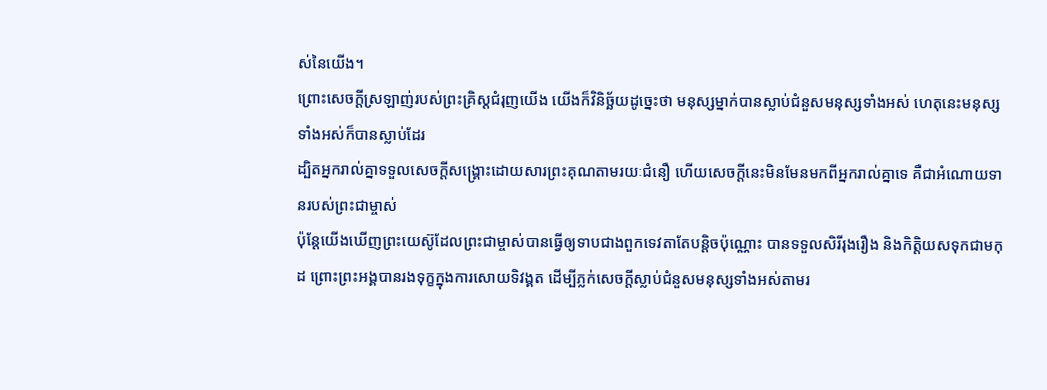ស់នៃយើង។
ព្រោះសេចក្ដីស្រឡាញ់របស់ព្រះគ្រិស្ដជំរុញយើង យើងក៏វិនិច្ឆ័យដូច្នេះថា មនុស្សម្នាក់បានស្លាប់ជំនួសមនុស្សទាំងអស់ ហេតុនេះមនុស្សទាំងអស់ក៏បានស្លាប់ដែរ
ដ្បិតអ្នករាល់គ្នាទទួលសេចក្ដីសង្គ្រោះដោយសារព្រះគុណតាមរយៈជំនឿ ហើយសេចក្ដីនេះមិនមែនមកពីអ្នករាល់គ្នាទេ គឺជាអំណោយទានរបស់ព្រះជាម្ចាស់
ប៉ុន្ដែយើងឃើញព្រះយេស៊ូដែលព្រះជាម្ចាស់បានធ្វើឲ្យទាបជាងពួកទេវតាតែបន្ដិចប៉ុណ្ណោះ បានទទួលសិរីរុងរឿង និងកិត្តិយសទុកជាមកុដ ព្រោះព្រះអង្គបានរងទុក្ខក្នុងការសោយទិវង្គត ដើម្បីភ្លក់សេចក្ដីស្លាប់ជំនួសមនុស្សទាំងអស់តាមរ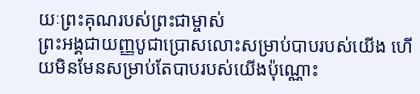យៈព្រះគុណរបស់ព្រះជាម្ចាស់
ព្រះអង្គជាយញ្ញបូជាប្រោសលោះសម្រាប់បាបរបស់យើង ហើយមិនមែនសម្រាប់តែបាបរបស់យើងប៉ុណ្ណោះ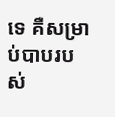ទេ គឺសម្រាប់បាបរបស់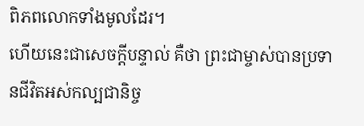ពិភពលោកទាំងមូលដែរ។
ហើយនេះជាសេចក្ដីបន្ទាល់ គឺថា ព្រះជាម្ចាស់បានប្រទានជីវិតអស់កល្បជានិច្ច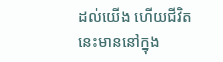ដល់យើង ហើយជីវិតនេះមាននៅក្នុង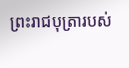ព្រះរាជបុត្រារបស់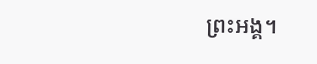ព្រះអង្គ។